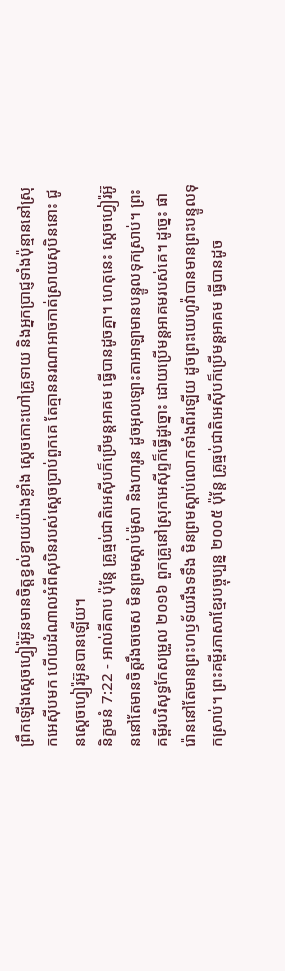ព្រឹកឡើងស្តេចហ្វៀរ៉អ៊ូនមានចិត្តខ្វល់ខ្វាយយ៉ាងខ្លាំង ស្តេចកោះហៅគ្រូទាយ និងអ្នកប្រាជ្ញទាំងប៉ុន្មាននៅស្រុកអេស៊ីបមក ហើយដំណាលអំពីសុបិនរបស់ស្តេចប្រាប់ពួកគេ តែគ្មាននរណាអាចកាត់ស្រាយសុបិននោះ ជូនស្តេចហ្វៀរ៉អ៊ូនបានឡើយ។
និក្ខមនំ 7:22 - អាល់គីតាប ប៉ុន្តែ គ្រូធ្មប់ជាតិអេស៊ីបក៏ប្រើមន្តអាគម ធ្វើបានដូចគ្នា។ ហេតុនេះ ស្តេចហ្វៀរ៉អ៊ូននៅតែមានចិត្តរឹងចចេស មិនព្រមស្តាប់ម៉ូសា និងហារូន ដូចអុលឡោះតាអាឡាមានបន្ទូលទុកស្រាប់។ ព្រះគម្ពីរបរិសុទ្ធកែសម្រួល ២០១៦ ពួកគ្រូនៅស្រុកអេស៊ីព្ទក៏ធ្វើដូច្នោះ ដោយប្រើមន្តអាគមរបស់គេ។ ដូច្នេះ ផារ៉ោននៅតែមានព្រះហឫទ័យរឹងទទឹង មិនព្រមស្តាប់លោកទាំងពីរឡើយ ដូចព្រះយេហូវ៉ាបានមានព្រះបន្ទូលទុកស្រាប់។ ព្រះគម្ពីរភាសាខ្មែរបច្ចុប្បន្ន ២០០៥ ប៉ុន្តែ គ្រូធ្មប់ជាតិអេស៊ីបក៏ប្រើមន្តអាគម ធ្វើបានដូច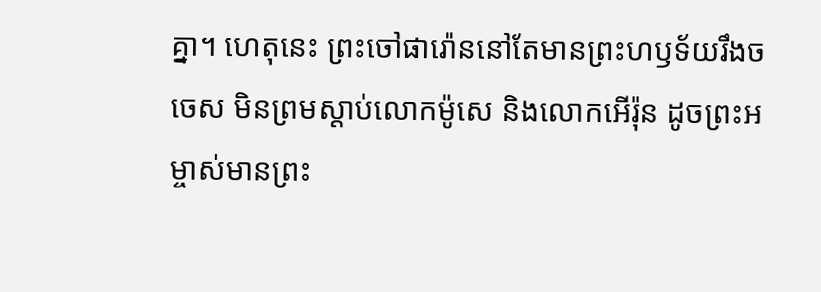គ្នា។ ហេតុនេះ ព្រះចៅផារ៉ោននៅតែមានព្រះហឫទ័យរឹងចចេស មិនព្រមស្ដាប់លោកម៉ូសេ និងលោកអើរ៉ុន ដូចព្រះអម្ចាស់មានព្រះ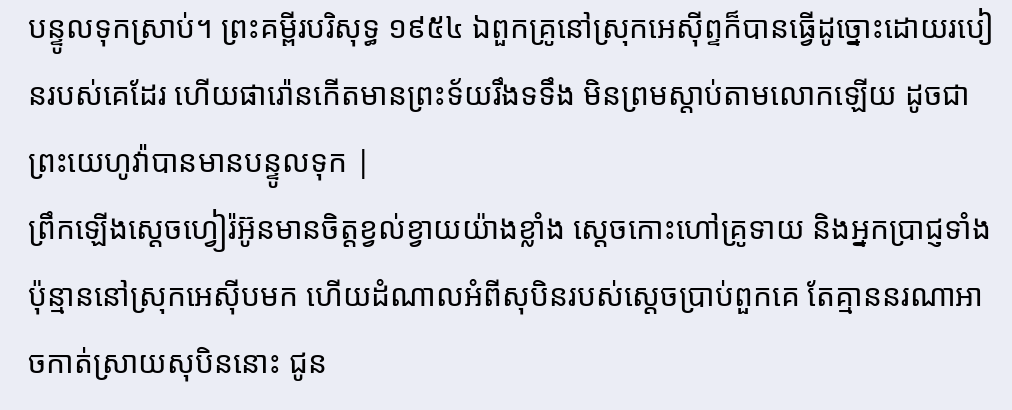បន្ទូលទុកស្រាប់។ ព្រះគម្ពីរបរិសុទ្ធ ១៩៥៤ ឯពួកគ្រូនៅស្រុកអេស៊ីព្ទក៏បានធ្វើដូច្នោះដោយរបៀនរបស់គេដែរ ហើយផារ៉ោនកើតមានព្រះទ័យរឹងទទឹង មិនព្រមស្តាប់តាមលោកឡើយ ដូចជាព្រះយេហូវ៉ាបានមានបន្ទូលទុក |
ព្រឹកឡើងស្តេចហ្វៀរ៉អ៊ូនមានចិត្តខ្វល់ខ្វាយយ៉ាងខ្លាំង ស្តេចកោះហៅគ្រូទាយ និងអ្នកប្រាជ្ញទាំងប៉ុន្មាននៅស្រុកអេស៊ីបមក ហើយដំណាលអំពីសុបិនរបស់ស្តេចប្រាប់ពួកគេ តែគ្មាននរណាអាចកាត់ស្រាយសុបិននោះ ជូន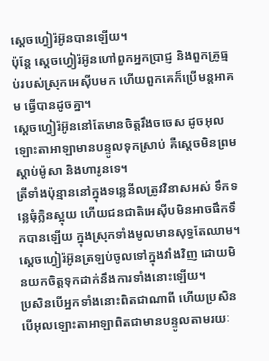ស្តេចហ្វៀរ៉អ៊ូនបានឡើយ។
ប៉ុន្តែ ស្តេចហ្វៀរ៉អ៊ូនហៅពួកអ្នកប្រាជ្ញ និងពួកគ្រូធ្មប់របស់ស្រុកអេស៊ីបមក ហើយពួកគេក៏ប្រើមន្តអាគម ធ្វើបានដូចគ្នា។
ស្តេចហ្វៀរ៉អ៊ូននៅតែមានចិត្តរឹងចចេស ដូចអុលឡោះតាអាឡាមានបន្ទូលទុកស្រាប់ គឺស្តេចមិនព្រមស្តាប់ម៉ូសា និងហារូនទេ។
ត្រីទាំងប៉ុន្មាននៅក្នុងទន្លេនីលត្រូវវិនាសអស់ ទឹកទន្លេធុំក្លិនស្អុយ ហើយជនជាតិអេស៊ីបមិនអាចផឹកទឹកបានឡើយ ក្នុងស្រុកទាំងមូលមានសុទ្ធតែឈាម។
ស្តេចហ្វៀរ៉អ៊ូនត្រឡប់ចូលទៅក្នុងវាំងវិញ ដោយមិនយកចិត្តទុកដាក់នឹងការទាំងនោះឡើយ។
ប្រសិនបើអ្នកទាំងនោះពិតជាណាពី ហើយប្រសិនបើអុលឡោះតាអាឡាពិតជាមានបន្ទូលតាមរយៈ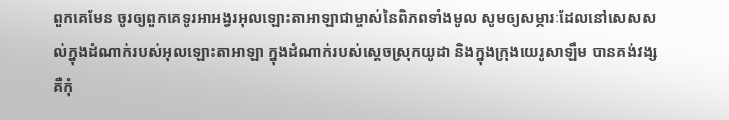ពួកគេមែន ចូរឲ្យពួកគេទូរអាអង្វរអុលឡោះតាអាឡាជាម្ចាស់នៃពិភពទាំងមូល សូមឲ្យសម្ភារៈដែលនៅសេសសល់ក្នុងដំណាក់របស់អុលឡោះតាអាឡា ក្នុងដំណាក់របស់ស្ដេចស្រុកយូដា និងក្នុងក្រុងយេរូសាឡឹម បានគង់វង្ស គឺកុំ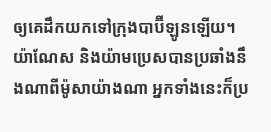ឲ្យគេដឹកយកទៅក្រុងបាប៊ីឡូនឡើយ។
យ៉ាណែស និងយ៉ាមប្រេសបានប្រឆាំងនឹងណាពីម៉ូសាយ៉ាងណា អ្នកទាំងនេះក៏ប្រ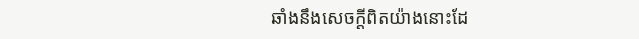ឆាំងនឹងសេចក្ដីពិតយ៉ាងនោះដែ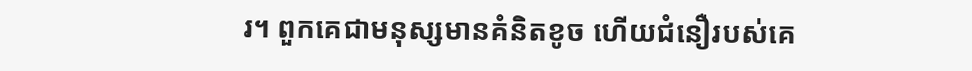រ។ ពួកគេជាមនុស្សមានគំនិតខូច ហើយជំនឿរបស់គេ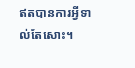ឥតបានការអ្វីទាល់តែសោះ។